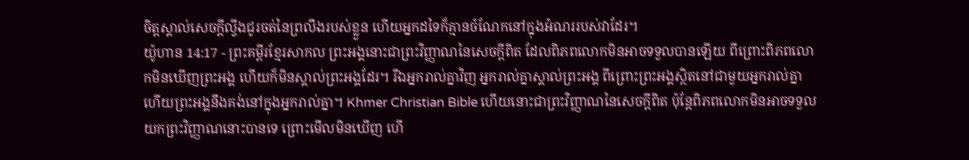ចិត្តស្គាល់សេចក្ដីល្វីងជូរចត់នៃព្រលឹងរបស់ខ្លួន ហើយអ្នកដទៃក៏គ្មានចំណែកនៅក្នុងអំណររបស់វាដែរ។
យ៉ូហាន 14:17 - ព្រះគម្ពីរខ្មែរសាកល ព្រះអង្គនោះជាព្រះវិញ្ញាណនៃសេចក្ដីពិត ដែលពិភពលោកមិនអាចទទួលបានឡើយ ពីព្រោះពិភពលោកមិនឃើញព្រះអង្គ ហើយក៏មិនស្គាល់ព្រះអង្គដែរ។ រីឯអ្នករាល់គ្នាវិញ អ្នករាល់គ្នាស្គាល់ព្រះអង្គ ពីព្រោះព្រះអង្គស្ថិតនៅជាមួយអ្នករាល់គ្នា ហើយព្រះអង្គនឹងគង់នៅក្នុងអ្នករាល់គ្នា។ Khmer Christian Bible ហើយនោះជាព្រះវិញ្ញាណនៃសេចក្ដីពិត ប៉ុន្ដែពិភពលោកមិនអាចទទួលយកព្រះវិញ្ញាណនោះបានទេ ព្រោះមើលមិនឃើញ ហើ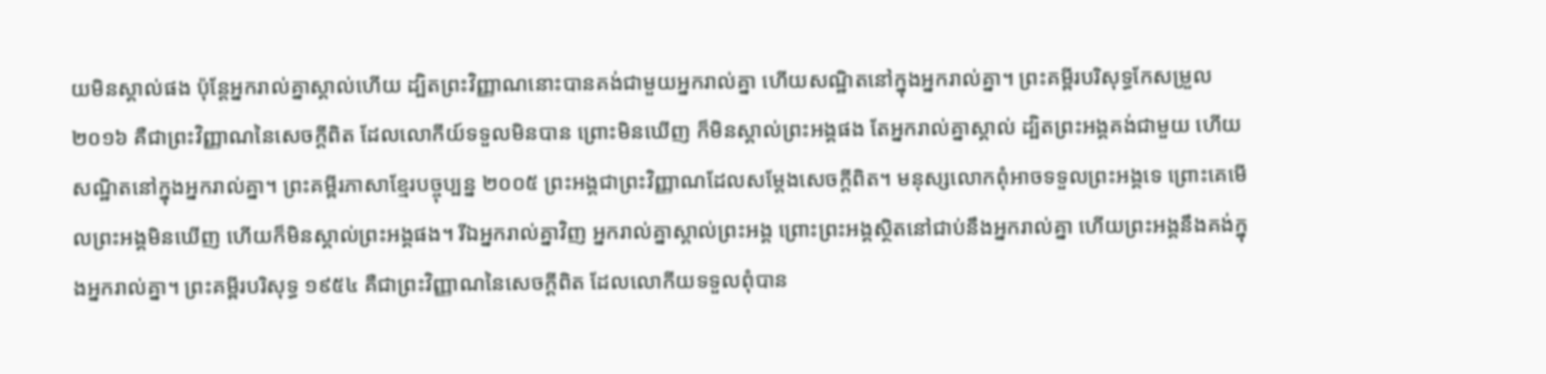យមិនស្គាល់ផង ប៉ុន្ដែអ្នករាល់គ្នាស្គាល់ហើយ ដ្បិតព្រះវិញ្ញាណនោះបានគង់ជាមួយអ្នករាល់គ្នា ហើយសណ្ឋិតនៅក្នុងអ្នករាល់គ្នា។ ព្រះគម្ពីរបរិសុទ្ធកែសម្រួល ២០១៦ គឺជាព្រះវិញ្ញាណនៃសេចក្តីពិត ដែលលោកីយ៍ទទួលមិនបាន ព្រោះមិនឃើញ ក៏មិនស្គាល់ព្រះអង្គផង តែអ្នករាល់គ្នាស្គាល់ ដ្បិតព្រះអង្គគង់ជាមួយ ហើយសណ្ឋិតនៅក្នុងអ្នករាល់គ្នា។ ព្រះគម្ពីរភាសាខ្មែរបច្ចុប្បន្ន ២០០៥ ព្រះអង្គជាព្រះវិញ្ញាណដែលសម្តែងសេចក្ដីពិត។ មនុស្សលោកពុំអាចទទួលព្រះអង្គទេ ព្រោះគេមើលព្រះអង្គមិនឃើញ ហើយក៏មិនស្គាល់ព្រះអង្គផង។ រីឯអ្នករាល់គ្នាវិញ អ្នករាល់គ្នាស្គាល់ព្រះអង្គ ព្រោះព្រះអង្គស្ថិតនៅជាប់នឹងអ្នករាល់គ្នា ហើយព្រះអង្គនឹងគង់ក្នុងអ្នករាល់គ្នា។ ព្រះគម្ពីរបរិសុទ្ធ ១៩៥៤ គឺជាព្រះវិញ្ញាណនៃសេចក្ដីពិត ដែលលោកីយទទួលពុំបាន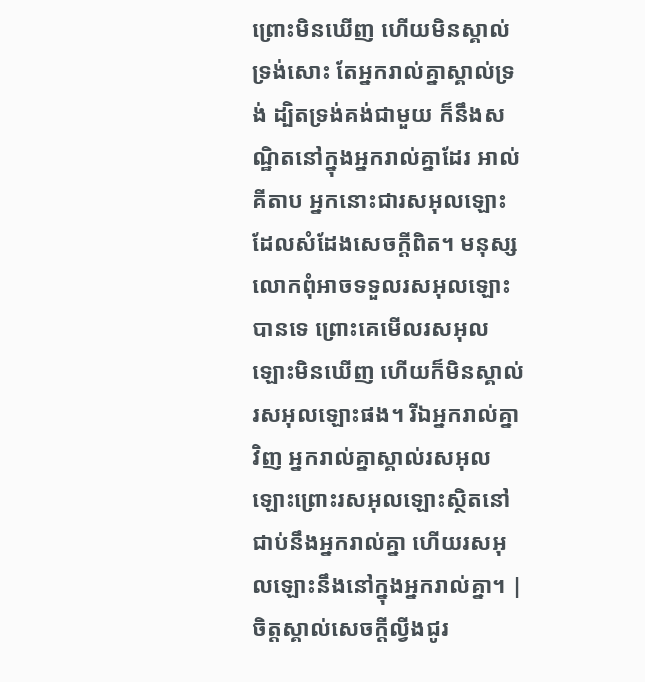ព្រោះមិនឃើញ ហើយមិនស្គាល់ទ្រង់សោះ តែអ្នករាល់គ្នាស្គាល់ទ្រង់ ដ្បិតទ្រង់គង់ជាមួយ ក៏នឹងសណ្ឋិតនៅក្នុងអ្នករាល់គ្នាដែរ អាល់គីតាប អ្នកនោះជារសអុលឡោះដែលសំដែងសេចក្ដីពិត។ មនុស្សលោកពុំអាចទទួលរសអុលឡោះបានទេ ព្រោះគេមើលរសអុលឡោះមិនឃើញ ហើយក៏មិនស្គាល់រសអុលឡោះផង។ រីឯអ្នករាល់គ្នាវិញ អ្នករាល់គ្នាស្គាល់រសអុលឡោះព្រោះរសអុលឡោះស្ថិតនៅជាប់នឹងអ្នករាល់គ្នា ហើយរសអុលឡោះនឹងនៅក្នុងអ្នករាល់គ្នា។ |
ចិត្តស្គាល់សេចក្ដីល្វីងជូរ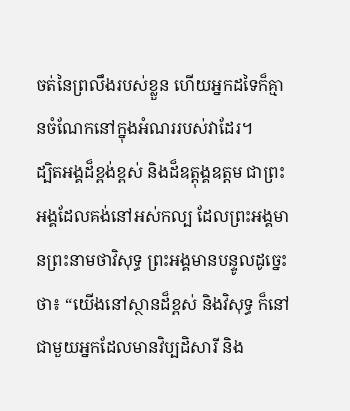ចត់នៃព្រលឹងរបស់ខ្លួន ហើយអ្នកដទៃក៏គ្មានចំណែកនៅក្នុងអំណររបស់វាដែរ។
ដ្បិតអង្គដ៏ខ្ពង់ខ្ពស់ និងដ៏ឧត្ដុង្គឧត្ដម ជាព្រះអង្គដែលគង់នៅអស់កល្ប ដែលព្រះអង្គមានព្រះនាមថាវិសុទ្ធ ព្រះអង្គមានបន្ទូលដូច្នេះថា៖ “យើងនៅស្ថានដ៏ខ្ពស់ និងវិសុទ្ធ ក៏នៅជាមួយអ្នកដែលមានវិប្បដិសារី និង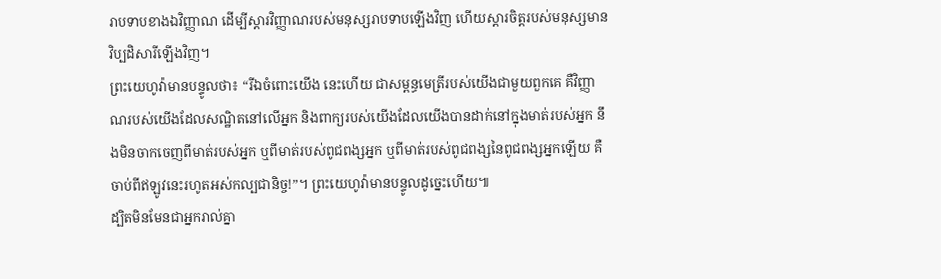រាបទាបខាងឯវិញ្ញាណ ដើម្បីស្ដារវិញ្ញាណរបស់មនុស្សរាបទាបឡើងវិញ ហើយស្ដារចិត្តរបស់មនុស្សមានវិប្បដិសារីឡើងវិញ។
ព្រះយេហូវ៉ាមានបន្ទូលថា៖ “រីឯចំពោះយើង នេះហើយ ជាសម្ពន្ធមេត្រីរបស់យើងជាមួយពួកគេ គឺវិញ្ញាណរបស់យើងដែលសណ្ឋិតនៅលើអ្នក និងពាក្យរបស់យើងដែលយើងបានដាក់នៅក្នុងមាត់របស់អ្នក នឹងមិនចាកចេញពីមាត់របស់អ្នក ឬពីមាត់របស់ពូជពង្សអ្នក ឬពីមាត់របស់ពូជពង្សនៃពូជពង្សអ្នកឡើយ គឺចាប់ពីឥឡូវនេះរហូតអស់កល្បជានិច្ច!”។ ព្រះយេហូវ៉ាមានបន្ទូលដូច្នេះហើយ៕
ដ្បិតមិនមែនជាអ្នករាល់គ្នា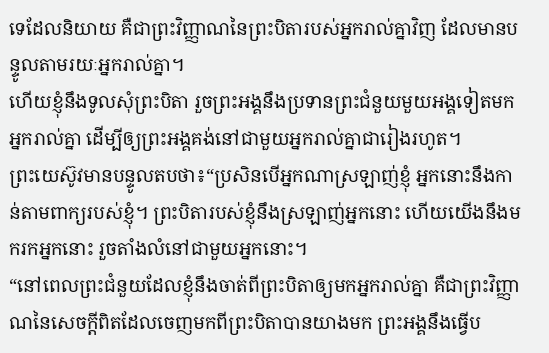ទេដែលនិយាយ គឺជាព្រះវិញ្ញាណនៃព្រះបិតារបស់អ្នករាល់គ្នាវិញ ដែលមានបន្ទូលតាមរយៈអ្នករាល់គ្នា។
ហើយខ្ញុំនឹងទូលសុំព្រះបិតា រួចព្រះអង្គនឹងប្រទានព្រះជំនួយមួយអង្គទៀតមកអ្នករាល់គ្នា ដើម្បីឲ្យព្រះអង្គគង់នៅជាមួយអ្នករាល់គ្នាជារៀងរហូត។
ព្រះយេស៊ូវមានបន្ទូលតបថា៖“ប្រសិនបើអ្នកណាស្រឡាញ់ខ្ញុំ អ្នកនោះនឹងកាន់តាមពាក្យរបស់ខ្ញុំ។ ព្រះបិតារបស់ខ្ញុំនឹងស្រឡាញ់អ្នកនោះ ហើយយើងនឹងមករកអ្នកនោះ រួចតាំងលំនៅជាមួយអ្នកនោះ។
“នៅពេលព្រះជំនួយដែលខ្ញុំនឹងចាត់ពីព្រះបិតាឲ្យមកអ្នករាល់គ្នា គឺជាព្រះវិញ្ញាណនៃសេចក្ដីពិតដែលចេញមកពីព្រះបិតាបានយាងមក ព្រះអង្គនឹងធ្វើប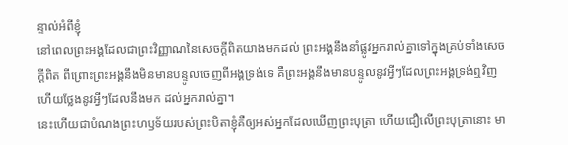ន្ទាល់អំពីខ្ញុំ
នៅពេលព្រះអង្គដែលជាព្រះវិញ្ញាណនៃសេចក្ដីពិតយាងមកដល់ ព្រះអង្គនឹងនាំផ្លូវអ្នករាល់គ្នាទៅក្នុងគ្រប់ទាំងសេចក្ដីពិត ពីព្រោះព្រះអង្គនឹងមិនមានបន្ទូលចេញពីអង្គទ្រង់ទេ គឺព្រះអង្គនឹងមានបន្ទូលនូវអ្វីៗដែលព្រះអង្គទ្រង់ឮវិញ ហើយថ្លែងនូវអ្វីៗដែលនឹងមក ដល់អ្នករាល់គ្នា។
នេះហើយជាបំណងព្រះហឫទ័យរបស់ព្រះបិតាខ្ញុំគឺឲ្យអស់អ្នកដែលឃើញព្រះបុត្រា ហើយជឿលើព្រះបុត្រានោះ មា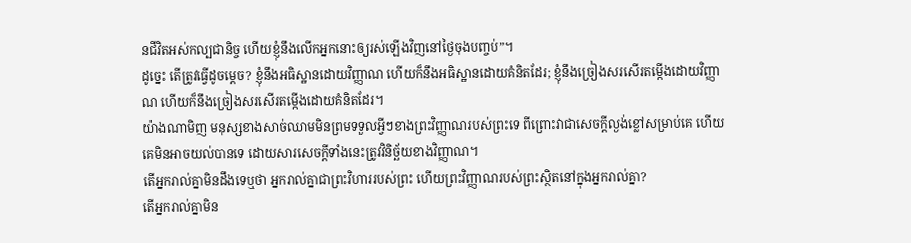នជីវិតអស់កល្បជានិច្ច ហើយខ្ញុំនឹងលើកអ្នកនោះឲ្យរស់ឡើងវិញនៅថ្ងៃចុងបញ្ចប់”។
ដូច្នេះ តើត្រូវធ្វើដូចម្ដេច? ខ្ញុំនឹងអធិស្ឋានដោយវិញ្ញាណ ហើយក៏នឹងអធិស្ឋានដោយគំនិតដែរ; ខ្ញុំនឹងច្រៀងសរសើរតម្កើងដោយវិញ្ញាណ ហើយក៏នឹងច្រៀងសរសើរតម្កើងដោយគំនិតដែរ។
យ៉ាងណាមិញ មនុស្សខាងសាច់ឈាមមិនព្រមទទួលអ្វីៗខាងព្រះវិញ្ញាណរបស់ព្រះទេ ពីព្រោះវាជាសេចក្ដីល្ងង់ខ្លៅសម្រាប់គេ ហើយគេមិនអាចយល់បានទេ ដោយសារសេចក្ដីទាំងនេះត្រូវវិនិច្ឆ័យខាងវិញ្ញាណ។
តើអ្នករាល់គ្នាមិនដឹងទេឬថា អ្នករាល់គ្នាជាព្រះវិហាររបស់ព្រះ ហើយព្រះវិញ្ញាណរបស់ព្រះស្ថិតនៅក្នុងអ្នករាល់គ្នា?
តើអ្នករាល់គ្នាមិន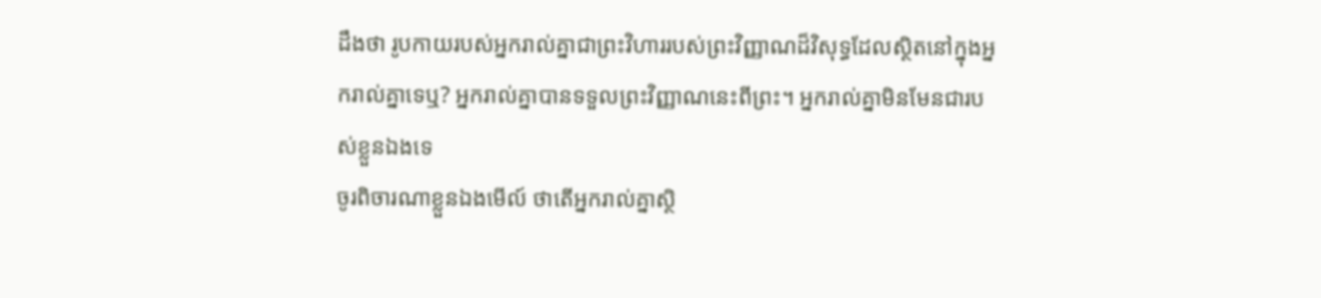ដឹងថា រូបកាយរបស់អ្នករាល់គ្នាជាព្រះវិហាររបស់ព្រះវិញ្ញាណដ៏វិសុទ្ធដែលស្ថិតនៅក្នុងអ្នករាល់គ្នាទេឬ? អ្នករាល់គ្នាបានទទួលព្រះវិញ្ញាណនេះពីព្រះ។ អ្នករាល់គ្នាមិនមែនជារបស់ខ្លួនឯងទេ
ចូរពិចារណាខ្លួនឯងមើល៍ ថាតើអ្នករាល់គ្នាស្ថិ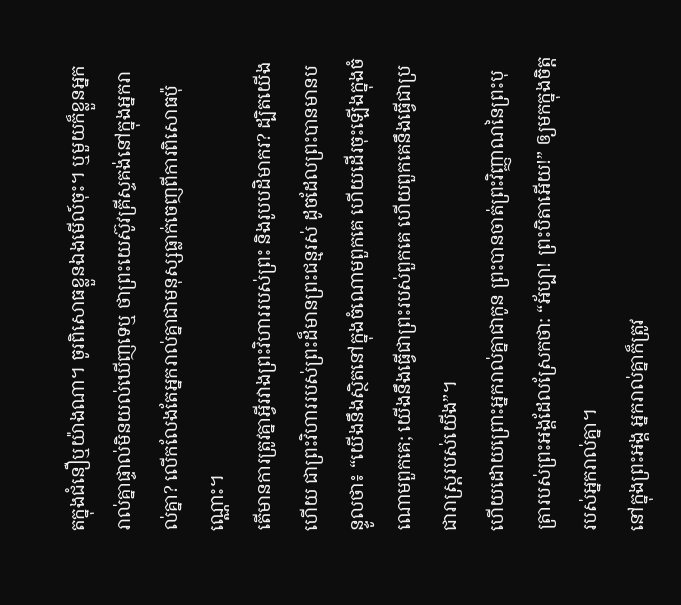តក្នុងជំនឿឬយ៉ាងណា។ ចូរពិសោធខ្លួនឯងមើល៍ចុះ។ ឬមួយក៏ខ្លួនអ្នករាល់គ្នាផ្ទាល់មិនយល់ឃើញទេឬ ថាព្រះយេស៊ូវគ្រីស្ទគង់នៅក្នុងអ្នករាល់គ្នា? លើកលែងតែអ្នករាល់គ្នាជាមនុស្សធ្លាក់ចេញពីការពិសោធប៉ុណ្ណោះ។
តើមានការត្រូវគ្នាអ្វីរវាងព្រះវិហាររបស់ព្រះ និងរូបបដិមាករ? ដ្បិតយើងហើយ ជាព្រះវិហាររបស់ព្រះដ៏មានព្រះជន្មរស់ ដូចដែលព្រះបានមានបន្ទូលថា៖ “យើងនឹងស្ថិតនៅក្នុងចំណោមពួកគេ ហើយដើរចុះឡើងក្នុងចំណោមពួកគេ; យើងនឹងធ្វើជាព្រះរបស់ពួកគេ ហើយពួកគេនឹងធ្វើជាប្រជារាស្ត្ររបស់យើង”។
ហើយដោយព្រោះអ្នករាល់គ្នាជាកូន ព្រះបានចាត់ព្រះវិញ្ញាណនៃព្រះបុត្រារបស់ព្រះអង្គដែលស្រែកថា: “អ័ប្បា! ព្រះបិតាអើយ!” ឲ្យមកក្នុងចិត្តរបស់អ្នករាល់គ្នា។
នៅក្នុងព្រះអង្គ អ្នករាល់គ្នាក៏ត្រូវ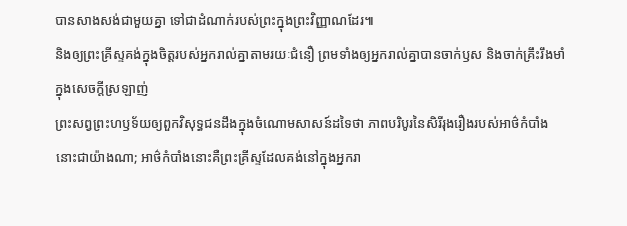បានសាងសង់ជាមួយគ្នា ទៅជាដំណាក់របស់ព្រះក្នុងព្រះវិញ្ញាណដែរ៕
និងឲ្យព្រះគ្រីស្ទគង់ក្នុងចិត្តរបស់អ្នករាល់គ្នាតាមរយៈជំនឿ ព្រមទាំងឲ្យអ្នករាល់គ្នាបានចាក់ឫស និងចាក់គ្រឹះរឹងមាំក្នុងសេចក្ដីស្រឡាញ់
ព្រះសព្វព្រះហឫទ័យឲ្យពួកវិសុទ្ធជនដឹងក្នុងចំណោមសាសន៍ដទៃថា ភាពបរិបូរនៃសិរីរុងរឿងរបស់អាថ៌កំបាំងនោះជាយ៉ាងណា; អាថ៌កំបាំងនោះគឺព្រះគ្រីស្ទដែលគង់នៅក្នុងអ្នករា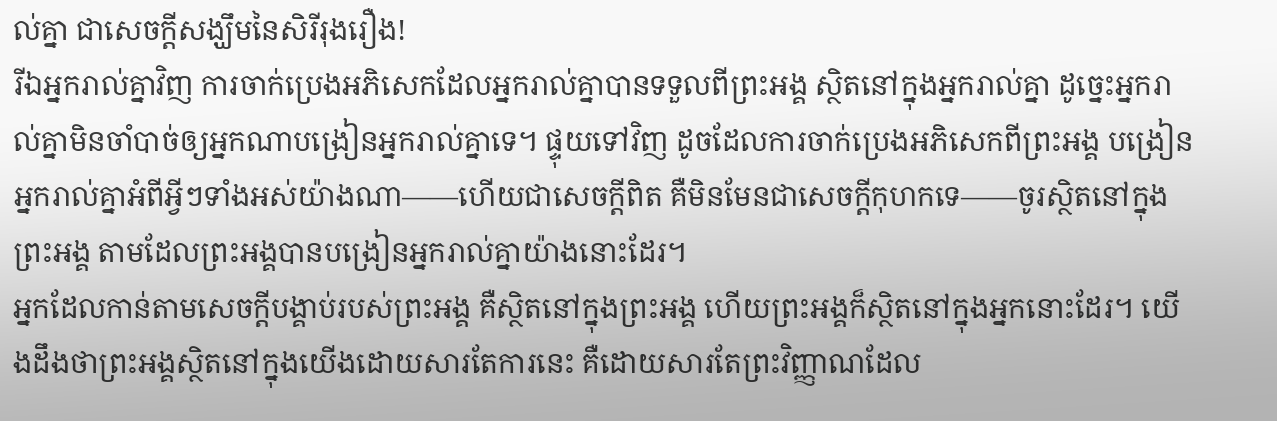ល់គ្នា ជាសេចក្ដីសង្ឃឹមនៃសិរីរុងរឿង!
រីឯអ្នករាល់គ្នាវិញ ការចាក់ប្រេងអភិសេកដែលអ្នករាល់គ្នាបានទទួលពីព្រះអង្គ ស្ថិតនៅក្នុងអ្នករាល់គ្នា ដូច្នេះអ្នករាល់គ្នាមិនចាំបាច់ឲ្យអ្នកណាបង្រៀនអ្នករាល់គ្នាទេ។ ផ្ទុយទៅវិញ ដូចដែលការចាក់ប្រេងអភិសេកពីព្រះអង្គ បង្រៀនអ្នករាល់គ្នាអំពីអ្វីៗទាំងអស់យ៉ាងណា——ហើយជាសេចក្ដីពិត គឺមិនមែនជាសេចក្ដីកុហកទេ——ចូរស្ថិតនៅក្នុងព្រះអង្គ តាមដែលព្រះអង្គបានបង្រៀនអ្នករាល់គ្នាយ៉ាងនោះដែរ។
អ្នកដែលកាន់តាមសេចក្ដីបង្គាប់របស់ព្រះអង្គ គឺស្ថិតនៅក្នុងព្រះអង្គ ហើយព្រះអង្គក៏ស្ថិតនៅក្នុងអ្នកនោះដែរ។ យើងដឹងថាព្រះអង្គស្ថិតនៅក្នុងយើងដោយសារតែការនេះ គឺដោយសារតែព្រះវិញ្ញាណដែល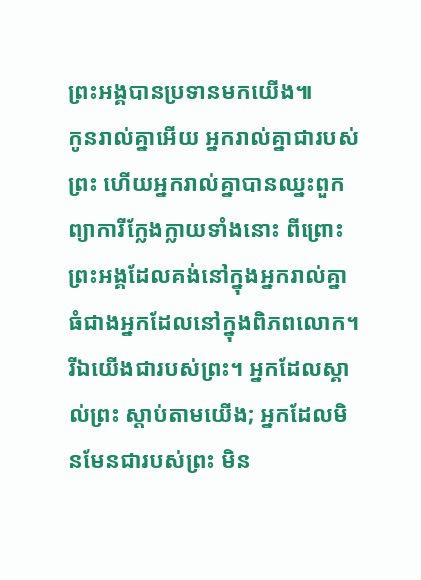ព្រះអង្គបានប្រទានមកយើង៕
កូនរាល់គ្នាអើយ អ្នករាល់គ្នាជារបស់ព្រះ ហើយអ្នករាល់គ្នាបានឈ្នះពួកព្យាការីក្លែងក្លាយទាំងនោះ ពីព្រោះព្រះអង្គដែលគង់នៅក្នុងអ្នករាល់គ្នា ធំជាងអ្នកដែលនៅក្នុងពិភពលោក។
រីឯយើងជារបស់ព្រះ។ អ្នកដែលស្គាល់ព្រះ ស្ដាប់តាមយើង; អ្នកដែលមិនមែនជារបស់ព្រះ មិន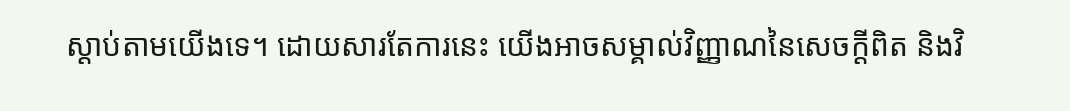ស្ដាប់តាមយើងទេ។ ដោយសារតែការនេះ យើងអាចសម្គាល់វិញ្ញាណនៃសេចក្ដីពិត និងវិ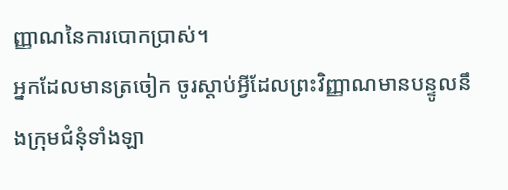ញ្ញាណនៃការបោកប្រាស់។
អ្នកដែលមានត្រចៀក ចូរស្ដាប់អ្វីដែលព្រះវិញ្ញាណមានបន្ទូលនឹងក្រុមជំនុំទាំងឡា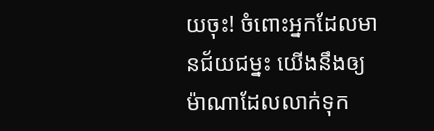យចុះ! ចំពោះអ្នកដែលមានជ័យជម្នះ យើងនឹងឲ្យម៉ាណាដែលលាក់ទុក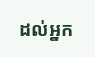ដល់អ្នក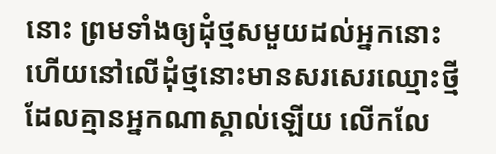នោះ ព្រមទាំងឲ្យដុំថ្មសមួយដល់អ្នកនោះ ហើយនៅលើដុំថ្មនោះមានសរសេរឈ្មោះថ្មីដែលគ្មានអ្នកណាស្គាល់ឡើយ លើកលែ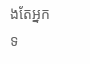ងតែអ្នកទ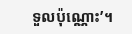ទួលប៉ុណ្ណោះ’។